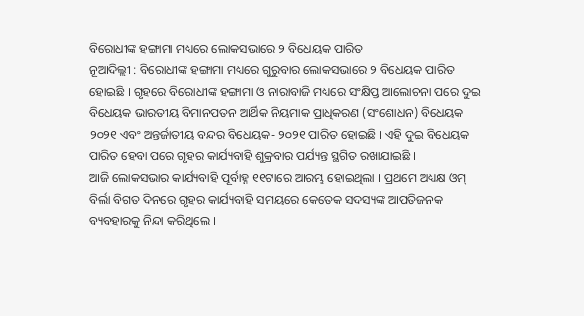ବିରୋଧୀଙ୍କ ହଙ୍ଗାମା ମଧ୍ୟରେ ଲୋକସଭାରେ ୨ ବିଧେୟକ ପାରିତ
ନୂଆଦିଲ୍ଲୀ : ବିରୋଧୀଙ୍କ ହଙ୍ଗାମା ମଧ୍ୟରେ ଗୁରୁବାର ଲୋକସଭାରେ ୨ ବିଧେୟକ ପାରିତ ହୋଇଛି । ଗୃହରେ ବିରୋଧୀଙ୍କ ହଙ୍ଗାମା ଓ ନାରାବାଜି ମଧ୍ୟରେ ସଂକ୍ଷିପ୍ତ ଆଲୋଚନା ପରେ ଦୁଇ ବିଧେୟକ ଭାରତୀୟ ବିମାନପତନ ଆର୍ଥିକ ନିୟମାକ ପ୍ରାଧିକରଣ (ସଂଶୋଧନ) ବିଧେୟକ ୨୦୨୧ ଏବଂ ଅନ୍ତର୍ଜାତୀୟ ବନ୍ଦର ବିଧେୟକ- ୨୦୨୧ ପାରିତ ହୋଇଛି । ଏହି ଦୁଇ ବିଧେୟକ ପାରିତ ହେବା ପରେ ଗୃହର କାର୍ଯ୍ୟବାହି ଶୁକ୍ରବାର ପର୍ଯ୍ୟନ୍ତ ସ୍ଥଗିତ ରଖାଯାଇଛି ।
ଆଜି ଲୋକସଭାର କାର୍ଯ୍ୟବାହି ପୂର୍ବାହ୍ନ ୧୧ଟାରେ ଆରମ୍ଭ ହୋଇଥିଲା । ପ୍ରଥମେ ଅଧ୍ୟକ୍ଷ ଓମ୍ ବିର୍ଲା ବିଗତ ଦିନରେ ଗୃହର କାର୍ଯ୍ୟବାହି ସମୟରେ କେତେକ ସଦସ୍ୟଙ୍କ ଆପତିଜନକ ବ୍ୟବହାରକୁ ନିନ୍ଦା କରିଥିଲେ ।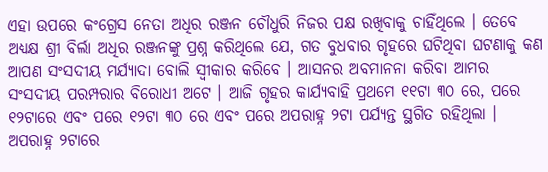ଏହା ଉପରେ କଂଗ୍ରେସ ନେତା ଅଧିର ରଞ୍ଜନ ଚୌଧୁରି ନିଜର ପକ୍ଷ ରଖିବାକୁ ଚାହିଁଥିଲେ । ତେବେ ଅଧ୍ୟକ୍ଷ ଶ୍ରୀ ବିର୍ଲା ଅଧିର ରଞ୍ଜନଙ୍କୁ ପ୍ରଶ୍ନ କରିଥିଲେ ଯେ, ଗତ ବୁଧବାର ଗୃହରେ ଘଟିଥିବା ଘଟଣାକୁ କଣ ଆପଣ ସଂସଦୀୟ ମର୍ଯ୍ୟାଦା ବୋଲି ସ୍ୱୀକାର କରିବେ । ଆସନର ଅବମାନନା କରିବା ଆମର ସଂସଦୀୟ ପରମ୍ପରାର ବିରୋଧୀ ଅଟେ । ଆଜି ଗୃହର କାର୍ଯ୍ୟବାହି ପ୍ରଥମେ ୧୧ଟା ୩୦ ରେ, ପରେ ୧୨ଟାରେ ଏବଂ ପରେ ୧୨ଟା ୩୦ ରେ ଏବଂ ପରେ ଅପରାହ୍ନ ୨ଟା ପର୍ଯ୍ୟନ୍ତ ସ୍ଥଗିତ ରହିଥିଲା । ଅପରାହ୍ନ ୨ଟାରେ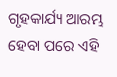ଗୃହକାର୍ଯ୍ୟ ଆରମ୍ଭ ହେବା ପରେ ଏହି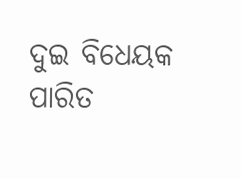ଦୁଇ ବିଧେୟକ ପାରିତ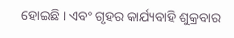ହୋଇଛି । ଏବଂ ଗୃହର କାର୍ଯ୍ୟବାହି ଶୁକ୍ରବାର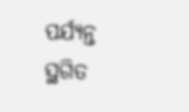ପର୍ଯ୍ୟନ୍ତ ସ୍ଥଗିତ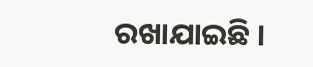ରଖାଯାଇଛି ।